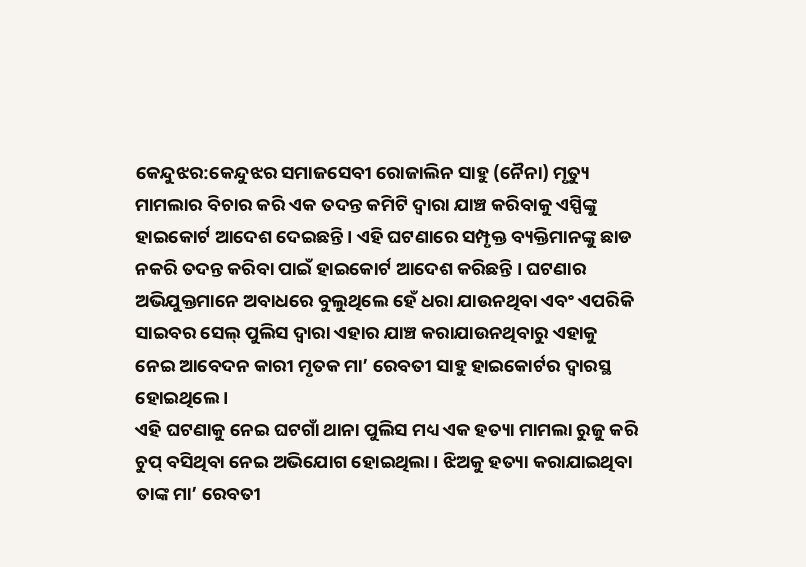କେନ୍ଦୁଝର:କେନ୍ଦୁଝର ସମାଜସେବୀ ରୋଜାଲିନ ସାହୁ (ନୈନା) ମୃତ୍ୟୁ ମାମଲାର ବିଚାର କରି ଏକ ତଦନ୍ତ କମିଟି ଦ୍ୱାରା ଯାଞ୍ଚ କରିବାକୁ ଏସ୍ପିଙ୍କୁ ହାଇକୋର୍ଟ ଆଦେଶ ଦେଇଛନ୍ତି । ଏହି ଘଟଣାରେ ସମ୍ପୃକ୍ତ ବ୍ୟକ୍ତିମାନଙ୍କୁ ଛାଡ ନକରି ତଦନ୍ତ କରିବା ପାଇଁ ହାଇକୋର୍ଟ ଆଦେଶ କରିଛନ୍ତି । ଘଟଣାର ଅଭିଯୁକ୍ତମାନେ ଅବାଧରେ ବୁଲୁଥିଲେ ହେଁ ଧରା ଯାଉନଥିବା ଏବଂ ଏପରିକି ସାଇବର ସେଲ୍ ପୁଲିସ ଦ୍ୱାରା ଏହାର ଯାଞ୍ଚ କରାଯାଉନଥିବାରୁ ଏହାକୁ ନେଇ ଆବେଦନ କାରୀ ମୃତକ ମା’ ରେବତୀ ସାହୁ ହାଇକୋର୍ଟର ଦ୍ୱାରସ୍ଥ ହୋଇଥିଲେ ।
ଏହି ଘଟଣାକୁ ନେଇ ଘଟଗାଁ ଥାନା ପୁଲିସ ମଧ୍ୟ ଏକ ହତ୍ୟା ମାମଲା ରୁଜୁ କରି ଚୁପ୍ ବସିଥିବା ନେଇ ଅଭିଯୋଗ ହୋଇଥିଲା । ଝିଅକୁ ହତ୍ୟା କରାଯାଇଥିବା ତାଙ୍କ ମା’ ରେବତୀ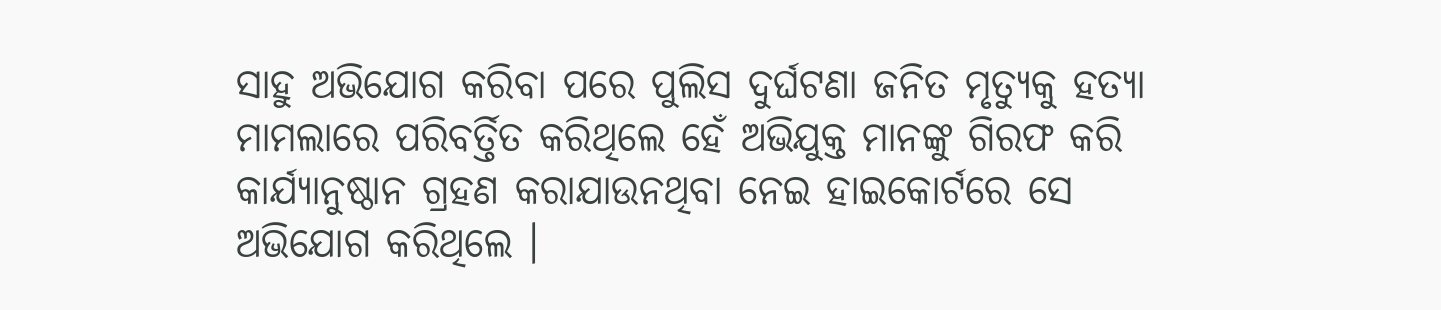ସାହୁ ଅଭିଯୋଗ କରିବା ପରେ ପୁଲିସ ଦୁର୍ଘଟଣା ଜନିତ ମୃତ୍ୟୁକୁ ହତ୍ୟା ମାମଲାରେ ପରିବର୍ତ୍ତିତ କରିଥିଲେ ହେଁ ଅଭିଯୁକ୍ତ ମାନଙ୍କୁ ଗିରଫ କରି କାର୍ଯ୍ୟାନୁଷ୍ଠାନ ଗ୍ରହଣ କରାଯାଉନଥିବା ନେଇ ହାଇକୋର୍ଟରେ ସେ ଅଭିଯୋଗ କରିଥିଲେ ।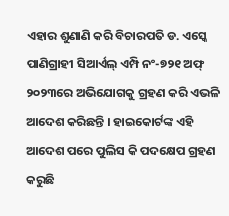ଏହାର ଶୁଣାଣି କରି ବିଚାରପତି ଡ. ଏସ୍କେ ପାଣିଗ୍ରାହୀ ସିଆର୍ଏଲ୍ ଏମ୍ପି ନଂ-୭୨୧ ଅଫ୍ ୨୦୨୩ରେ ଅଭିଯୋଗକୁ ଗ୍ରହଣ କରି ଏଭଳି ଆଦେଶ କରିଛନ୍ତି । ହାଇକୋର୍ଟଙ୍କ ଏହି ଆଦେଶ ପରେ ପୁଲିସ କି ପଦକ୍ଷେପ ଗ୍ରହଣ କରୁଛି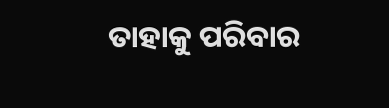ତାହାକୁ ପରିବାର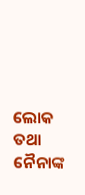ଲୋକ ତଥା ନୈନାଙ୍କ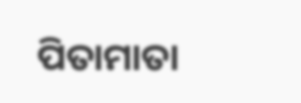ପିତାମାତା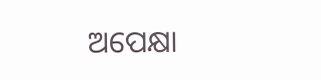ଅପେକ୍ଷା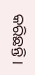କରିଛନ୍ତି ।